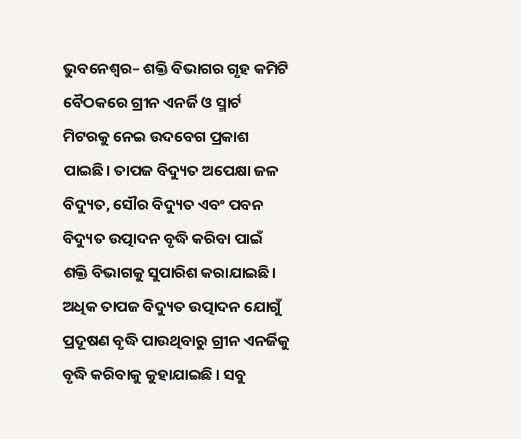ଭୁବନେଶ୍ୱର– ଶକ୍ତି ବିଭାଗର ଗୃହ କମିଟି ବୈଠକରେ ଗ୍ରୀନ ଏନର୍ଜି ଓ ସ୍ମାର୍ଟ ମିଟରକୁ ନେଇ ଉଦବେଗ ପ୍ରକାଶ ପାଇଛି। ତାପଜ ବିଦ୍ୟୁତ ଅପେକ୍ଷା ଜଳ ବିଦ୍ୟୁତ, ସୌର ବିଦ୍ୟୁତ ଏବଂ ପବନ ବିଦ୍ୟୁତ ଉତ୍ପାଦନ ବୃଦ୍ଧି କରିବା ପାଇଁ ଶକ୍ତି ବିଭାଗକୁ ସୁପାରିଶ କରାଯାଇଛି। ଅଧିକ ତାପଜ ବିଦ୍ୟୁତ ଉତ୍ପାଦନ ଯୋଗୁଁ ପ୍ରଦୂଷଣ ବୃଦ୍ଧି ପାଉଥିବାରୁ ଗ୍ରୀନ ଏନର୍ଜିକୁ ବୃଦ୍ଧି କରିବାକୁ କୁହାଯାଇଛି । ସବୁ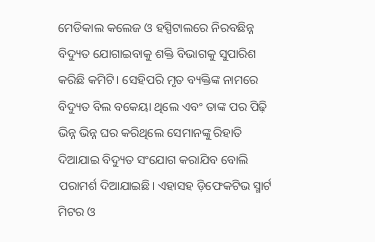ମେଡିକାଲ କଲେଜ ଓ ହସ୍ପିଟାଲରେ ନିରବଛିନ୍ନ ବିଦ୍ୟୁତ ଯୋଗାଇବାକୁ ଶକ୍ତି ବିଭାଗକୁ ସୁପାରିଶ କରିଛି କମିଟି। ସେହିପରି ମୃତ ବ୍ୟକ୍ତିଙ୍କ ନାମରେ ବିଦ୍ୟୁତ ବିଲ ବକେୟା ଥିଲେ ଏବଂ ତାଙ୍କ ପର ପିଢ଼ି ଭିନ୍ନ ଭିନ୍ନ ଘର କରିଥିଲେ ସେମାନଙ୍କୁ ରିହାତି ଦିଆଯାଇ ବିଦ୍ୟୁତ ସଂଯୋଗ କରାଯିବ ବୋଲି ପରାମର୍ଶ ଦିଆଯାଇଛି। ଏହାସହ ଡ଼ିଫେକଟିଭ ସ୍ମାର୍ଟ ମିଟର ଓ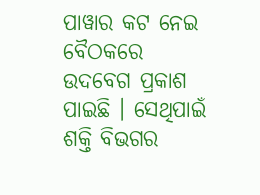ପାୱାର କଟ ନେଇ ବୈଠକରେ ଉଦବେଗ ପ୍ରକାଶ ପାଇଛି । ସେଥିପାଇଁ ଶକ୍ତି ବିଭଗର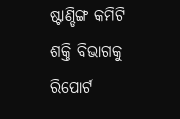ଷ୍ଟାଣ୍ଡିଙ୍ଗ କମିଟି ଶକ୍ତି ବିଭାଗକୁ ରିପୋର୍ଟ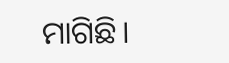ମାଗିଛି।